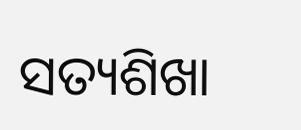ସତ୍ୟଶିଖା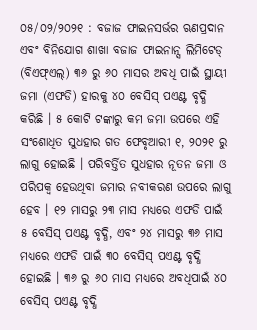୦୫/୦୨/୨୦୨୧ : ବଜାଜ ଫାଇନସର୍ଭର ଋଣପ୍ରଦାନ ଏବଂ ବିନିଯୋଗ ଶାଖା ବଜାଜ ଫାଇନାନ୍ସ ଲିମିଟେଡ୍ (ବିଏଫ୍ଏଲ୍) ୩୬ ରୁ ୬୦ ମାସର ଅବଧି ପାଇଁ ସ୍ଥାୟୀ ଜମା (ଏଫଡି) ହାରକୁ ୪୦ ବେସିସ୍ ପଏଣ୍ଟ ବୃଦ୍ଧି କରିଛି । ୫ କୋଟି ଟଙ୍କାରୁ କମ ଜମା ଉପରେ ଏହି ସଂଶୋଧିତ ସୁଧହାର ଗତ ଫେବୃଆରୀ ୧, ୨୦୨୧ ରୁ ଲାଗୁ ହୋଇଛି । ପରିବର୍ତ୍ତିତ ସୁଧହାର ନୂତନ ଜମା ଓ ପରିପକ୍ବ ହେଉଥିବା ଜମାର ନବୀକରଣ ଉପରେ ଲାଗୁ ହେବ । ୧୨ ମାସରୁ ୨୩ ମାସ ମଧ୍ୟରେ ଏଫଡି ପାଇଁ ୫ ବେସିସ୍ ପଏଣ୍ଟ ବୃଦ୍ଧି, ଏବଂ ୨୪ ମାସରୁ ୩୬ ମାସ ମଧ୍ୟରେ ଏଫଡି ପାଇଁ ୩୦ ବେସିସ୍ ପଏଣ୍ଟ ବୃଦ୍ଧି ହୋଇଛି । ୩୬ ରୁ ୬୦ ମାସ ମଧ୍ୟରେ ଅବଧିପାଇଁ ୪୦ ବେସିସ୍ ପଏଣ୍ଟ ବୃଦ୍ଧି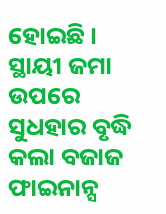ହୋଇଛି ।
ସ୍ଥାୟୀ ଜମା ଉପରେ ସୁଧହାର ବୃଦ୍ଧି କଲା ବଜାଜ ଫାଇନାନ୍ସ